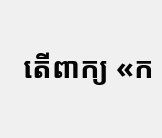តើពាក្យ «ក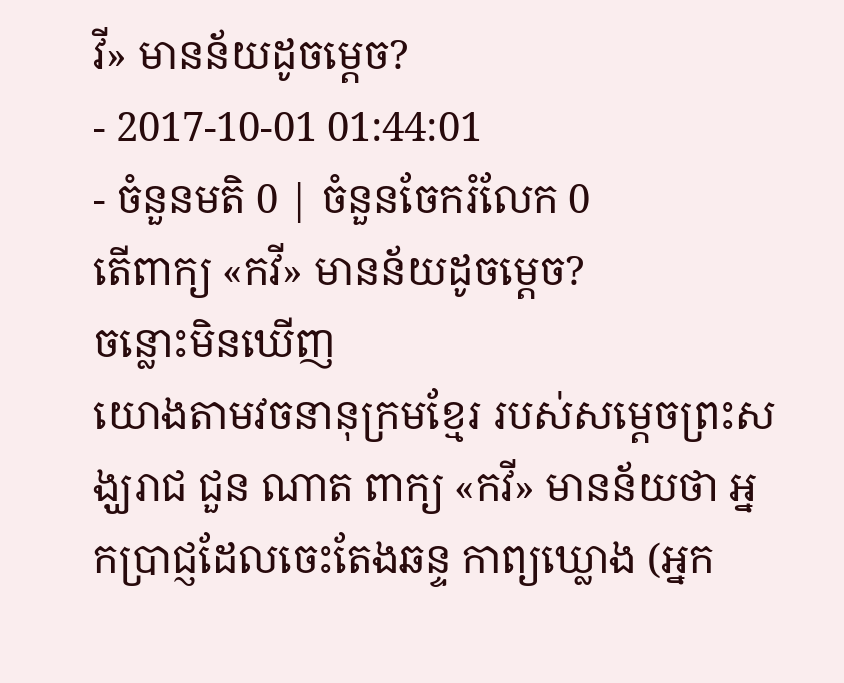វី» មានន័យដូចម្តេច?
- 2017-10-01 01:44:01
- ចំនួនមតិ 0 | ចំនួនចែករំលែក 0
តើពាក្យ «កវី» មានន័យដូចម្តេច?
ចន្លោះមិនឃើញ
យោងតាមវចនានុក្រមខ្មែរ របស់សម្តេចព្រះសង្ឃរាជ ជួន ណាត ពាក្យ «កវី» មានន័យថា អ្នកប្រាជ្ញដែលចេះតែងឆន្ទ កាព្យឃ្លោង (អ្នក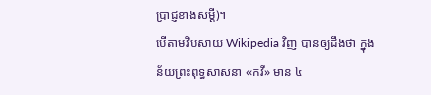ប្រាជ្ញខាងសម្តី)។
បើតាមវិបសាយ Wikipedia វិញ បានឲ្យដឹងថា ក្នុងន័យព្រះពុទ្ធសាសនា «កវី» មាន ៤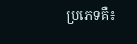ប្រភេទគឺ៖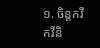១. ចិន្តកវី កវីនិ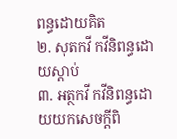ពន្ធដោយគិត
២. សុតកវី កវីនិពន្ធដោយស្ដាប់
៣. អត្ថកវី កវីនិពន្ធដោយយកសេចក្ដីពិ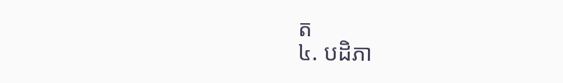ត
៤. បដិភា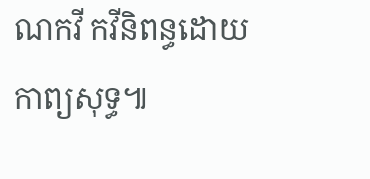ណកវី កវីនិពន្ធដោយកាព្យសុទ្ធ៕